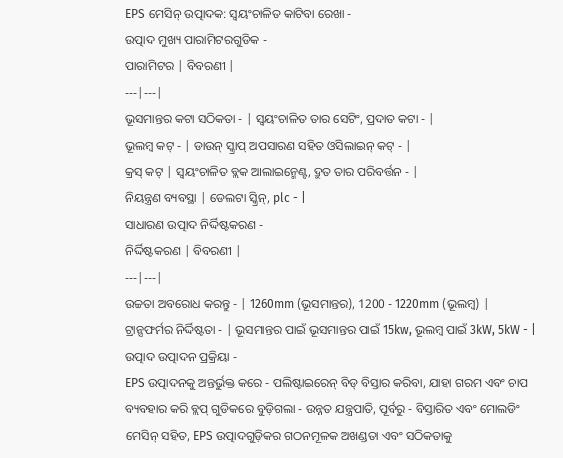EPS ମେସିନ୍ ଉତ୍ପାଦକ: ସ୍ୱୟଂଚାଳିତ କାଟିବା ରେଖା -
ଉତ୍ପାଦ ମୁଖ୍ୟ ପାରାମିଟରଗୁଡିକ -
ପାରାମିଟର | ବିବରଣୀ |
---|---|
ଭୂସମାନ୍ତର କଟା ସଠିକତା - | ସ୍ୱୟଂଚାଳିତ ତାର ସେଟିଂ, ପ୍ରଦାତ କଟା - |
ଭୂଲମ୍ବ କଟ୍ - | ଡାଉନ୍ ସ୍କ୍ରାପ୍ ଅପସାରଣ ସହିତ ଓସିଲାଇନ୍ କଟ୍ - |
କ୍ରସ୍ କଟ୍ | ସ୍ୱୟଂଚାଳିତ ବ୍ଲକ ଆଲାଇନ୍ମେଣ୍ଟ, ଦ୍ରୁତ ତାର ପରିବର୍ତ୍ତନ - |
ନିୟନ୍ତ୍ରଣ ବ୍ୟବସ୍ଥା | ଡେଲଟା ସ୍କ୍ରିନ୍, plc - |
ସାଧାରଣ ଉତ୍ପାଦ ନିର୍ଦ୍ଦିଷ୍ଟକରଣ -
ନିର୍ଦ୍ଦିଷ୍ଟକରଣ | ବିବରଣୀ |
---|---|
ଉଚ୍ଚତା ଅବରୋଧ କରନ୍ତୁ - | 1260mm (ଭୂସମାନ୍ତର), 1200 - 1220mm (ଭୂଲମ୍ବ) |
ଟ୍ରାନ୍ସଫର୍ମର ନିର୍ଦ୍ଦିଷ୍ଟତା - | ଭୂସମାନ୍ତର ପାଇଁ ଭୂସମାନ୍ତର ପାଇଁ 15kw, ଭୂଲମ୍ବ ପାଇଁ 3kW, 5kW - |
ଉତ୍ପାଦ ଉତ୍ପାଦନ ପ୍ରକ୍ରିୟା -
EPS ଉତ୍ପାଦନକୁ ଅନ୍ତର୍ଭୁକ୍ତ କରେ - ପଲିଷ୍ଟାଇରେନ୍ ବିଡ୍ ବିସ୍ତାର କରିବା, ଯାହା ଗରମ ଏବଂ ଚାପ ବ୍ୟବହାର କରି ବ୍ଲପ୍ ଗୁଡିକରେ ବୁଡ଼ିଗଲା - ଉନ୍ନତ ଯନ୍ତ୍ରପାତି, ପୂର୍ବରୁ - ବିସ୍ତାରିତ ଏବଂ ମୋଲଡିଂ ମେସିନ୍ ସହିତ, EPS ଉତ୍ପାଦଗୁଡ଼ିକର ଗଠନମୂଳକ ଅଖଣ୍ଡତା ଏବଂ ସଠିକତାକୁ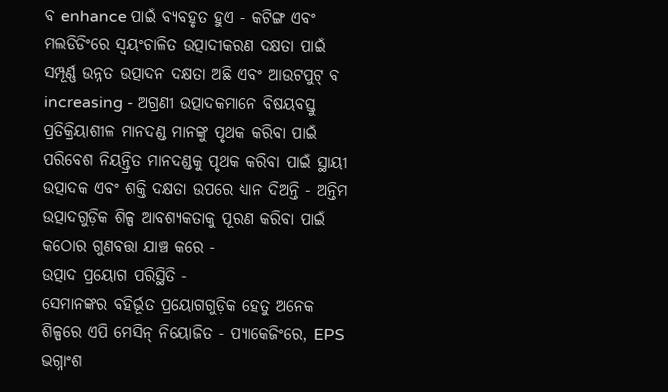ବ enhance ପାଇଁ ବ୍ୟବହୃତ ହୁଏ - କଟିଙ୍ଗ ଏବଂ ମଲଡିଡିଂରେ ସ୍ୱୟଂଚାଳିତ ଉତ୍ପାଦୀକରଣ ଦକ୍ଷତା ପାଇଁ ସମ୍ପୂର୍ଣ୍ଣ ଉନ୍ନତ ଉତ୍ପାଦନ ଦକ୍ଷତା ଅଛି ଏବଂ ଆଉଟପୁଟ୍ ବ increasing - ଅଗ୍ରଣୀ ଉତ୍ପାଦକମାନେ ବିଷୟବସ୍ତୁ ପ୍ରତିକ୍ରିୟାଶୀଳ ମାନଦଣ୍ଡ ମାନଙ୍କୁ ପୃଥକ କରିବା ପାଇଁ ପରିବେଶ ନିୟନ୍ତ୍ରିତ ମାନଦଣ୍ଡକୁ ପୃଥକ କରିବା ପାଇଁ ସ୍ଥାୟୀ ଉତ୍ପାଦକ ଏବଂ ଶକ୍ତି ଦକ୍ଷତା ଉପରେ ଧ୍ୟାନ ଦିଅନ୍ତି - ଅନ୍ତିମ ଉତ୍ପାଦଗୁଡ଼ିକ ଶିଳ୍ପ ଆବଶ୍ୟକତାକୁ ପୂରଣ କରିବା ପାଇଁ କଠୋର ଗୁଣବତ୍ତା ଯାଞ୍ଚ କରେ -
ଉତ୍ପାଦ ପ୍ରୟୋଗ ପରିସ୍ଥିତି -
ସେମାନଙ୍କର ବହିର୍ଭୂତ ପ୍ରୟୋଗଗୁଡ଼ିକ ହେତୁ ଅନେକ ଶିଳ୍ପରେ ଏପି ମେସିନ୍ ନିୟୋଜିତ - ପ୍ୟାକେଜିଂରେ, EPS ଭଗ୍ନାଂଶ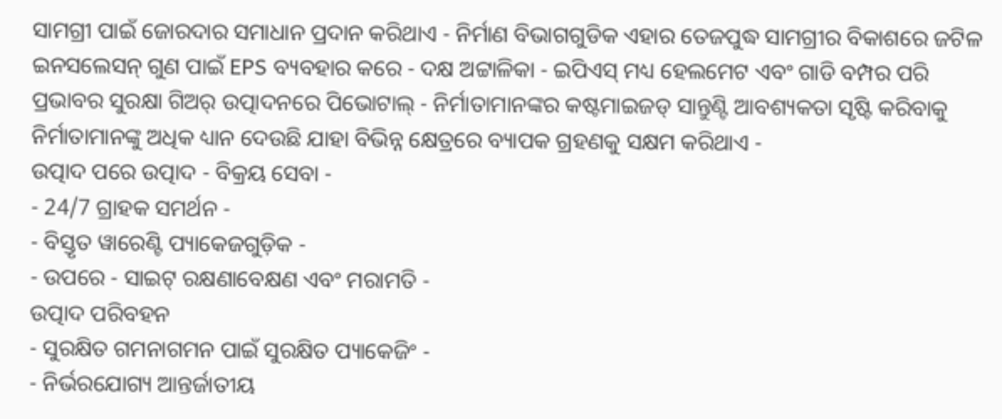ସାମଗ୍ରୀ ପାଇଁ ଜୋରଦାର ସମାଧାନ ପ୍ରଦାନ କରିଥାଏ - ନିର୍ମାଣ ବିଭାଗଗୁଡିକ ଏହାର ତେଜପୁଦ୍ଧ ସାମଗ୍ରୀର ବିକାଶରେ ଜଟିଳ ଇନସଲେସନ୍ ଗୁଣ ପାଇଁ EPS ବ୍ୟବହାର କରେ - ଦକ୍ଷ ଅଟ୍ଟାଳିକା - ଇପିଏସ୍ ମଧ୍ୟ ହେଲମେଟ ଏବଂ ଗାଡି ବମ୍ପର ପରି ପ୍ରଭାବର ସୁରକ୍ଷା ଗିଅର୍ ଉତ୍ପାଦନରେ ପିଭୋଟାଲ୍ - ନିର୍ମାତାମାନଙ୍କର କଷ୍ଟମାଇଜଡ୍ ସାନ୍ତୁଣ୍ଟି ଆବଶ୍ୟକତା ସୃଷ୍ଟି କରିବାକୁ ନିର୍ମାତାମାନଙ୍କୁ ଅଧିକ ଧ୍ୟାନ ଦେଉଛି ଯାହା ବିଭିନ୍ନ କ୍ଷେତ୍ରରେ ବ୍ୟାପକ ଗ୍ରହଣକୁ ସକ୍ଷମ କରିଥାଏ -
ଉତ୍ପାଦ ପରେ ଉତ୍ପାଦ - ବିକ୍ରୟ ସେବା -
- 24/7 ଗ୍ରାହକ ସମର୍ଥନ -
- ବିସ୍ତୃତ ୱାରେଣ୍ଟି ପ୍ୟାକେଜଗୁଡ଼ିକ -
- ଉପରେ - ସାଇଟ୍ ରକ୍ଷଣାବେକ୍ଷଣ ଏବଂ ମରାମତି -
ଉତ୍ପାଦ ପରିବହନ
- ସୁରକ୍ଷିତ ଗମନାଗମନ ପାଇଁ ସୁରକ୍ଷିତ ପ୍ୟାକେଜିଂ -
- ନିର୍ଭରଯୋଗ୍ୟ ଆନ୍ତର୍ଜାତୀୟ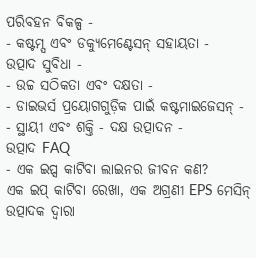ପରିବହନ ବିକଳ୍ପ -
- କଷ୍ଟମ୍ସ ଏବଂ ଡକ୍ୟୁମେଣ୍ଟେସନ୍ ସହାୟତା -
ଉତ୍ପାଦ ସୁବିଧା -
- ଉଚ୍ଚ ସଠିକତା ଏବଂ ଦକ୍ଷତା -
- ଡାଇଭର୍ସ ପ୍ରୟୋଗଗୁଡ଼ିକ ପାଇଁ କଷ୍ଟମାଇଜେସନ୍ -
- ସ୍ଥାୟୀ ଏବଂ ଶକ୍ତି - ଦକ୍ଷ ଉତ୍ପାଦନ -
ଉତ୍ପାଦ FAQ
- ଏକ ଇପ୍ସ କାଟିବା ଲାଇନର ଜୀବନ କଣ?
ଏକ ଇପ୍ କାଟିବା ରେଖା, ଏକ ଅଗ୍ରଣୀ EPS ମେସିନ୍ ଉତ୍ପାଦକ ଦ୍ୱାରା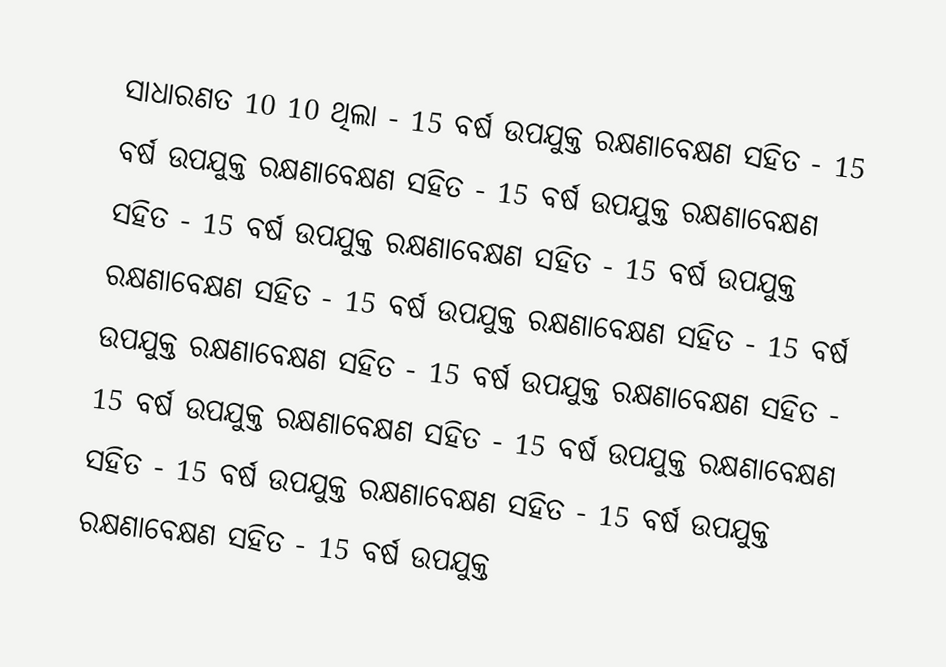ସାଧାରଣତ 10 10 ଥିଲା - 15 ବର୍ଷ ଉପଯୁକ୍ତ ରକ୍ଷଣାବେକ୍ଷଣ ସହିତ - 15 ବର୍ଷ ଉପଯୁକ୍ତ ରକ୍ଷଣାବେକ୍ଷଣ ସହିତ - 15 ବର୍ଷ ଉପଯୁକ୍ତ ରକ୍ଷଣାବେକ୍ଷଣ ସହିତ - 15 ବର୍ଷ ଉପଯୁକ୍ତ ରକ୍ଷଣାବେକ୍ଷଣ ସହିତ - 15 ବର୍ଷ ଉପଯୁକ୍ତ ରକ୍ଷଣାବେକ୍ଷଣ ସହିତ - 15 ବର୍ଷ ଉପଯୁକ୍ତ ରକ୍ଷଣାବେକ୍ଷଣ ସହିତ - 15 ବର୍ଷ ଉପଯୁକ୍ତ ରକ୍ଷଣାବେକ୍ଷଣ ସହିତ - 15 ବର୍ଷ ଉପଯୁକ୍ତ ରକ୍ଷଣାବେକ୍ଷଣ ସହିତ - 15 ବର୍ଷ ଉପଯୁକ୍ତ ରକ୍ଷଣାବେକ୍ଷଣ ସହିତ - 15 ବର୍ଷ ଉପଯୁକ୍ତ ରକ୍ଷଣାବେକ୍ଷଣ ସହିତ - 15 ବର୍ଷ ଉପଯୁକ୍ତ ରକ୍ଷଣାବେକ୍ଷଣ ସହିତ - 15 ବର୍ଷ ଉପଯୁକ୍ତ ରକ୍ଷଣାବେକ୍ଷଣ ସହିତ - 15 ବର୍ଷ ଉପଯୁକ୍ତ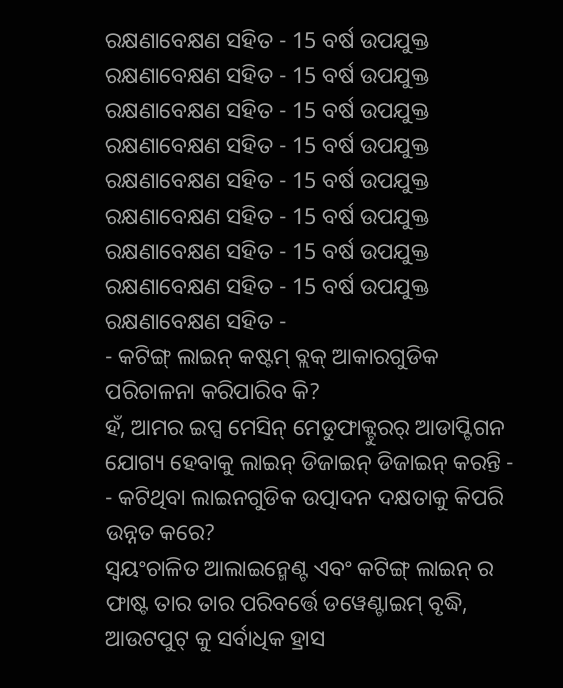ରକ୍ଷଣାବେକ୍ଷଣ ସହିତ - 15 ବର୍ଷ ଉପଯୁକ୍ତ ରକ୍ଷଣାବେକ୍ଷଣ ସହିତ - 15 ବର୍ଷ ଉପଯୁକ୍ତ ରକ୍ଷଣାବେକ୍ଷଣ ସହିତ - 15 ବର୍ଷ ଉପଯୁକ୍ତ ରକ୍ଷଣାବେକ୍ଷଣ ସହିତ - 15 ବର୍ଷ ଉପଯୁକ୍ତ ରକ୍ଷଣାବେକ୍ଷଣ ସହିତ - 15 ବର୍ଷ ଉପଯୁକ୍ତ ରକ୍ଷଣାବେକ୍ଷଣ ସହିତ - 15 ବର୍ଷ ଉପଯୁକ୍ତ ରକ୍ଷଣାବେକ୍ଷଣ ସହିତ - 15 ବର୍ଷ ଉପଯୁକ୍ତ ରକ୍ଷଣାବେକ୍ଷଣ ସହିତ - 15 ବର୍ଷ ଉପଯୁକ୍ତ ରକ୍ଷଣାବେକ୍ଷଣ ସହିତ -
- କଟିଙ୍ଗ୍ ଲାଇନ୍ କଷ୍ଟମ୍ ବ୍ଲକ୍ ଆକାରଗୁଡିକ ପରିଚାଳନା କରିପାରିବ କି?
ହଁ, ଆମର ଇପ୍ସ ମେସିନ୍ ମେଡୁଫାକ୍ଟୁରର୍ ଆଡାପ୍ଟିଗନ ଯୋଗ୍ୟ ହେବାକୁ ଲାଇନ୍ ଡିଜାଇନ୍ ଡିଜାଇନ୍ କରନ୍ତି -
- କଟିଥିବା ଲାଇନଗୁଡିକ ଉତ୍ପାଦନ ଦକ୍ଷତାକୁ କିପରି ଉନ୍ନତ କରେ?
ସ୍ୱୟଂଚାଳିତ ଆଲାଇନ୍ମେଣ୍ଟ ଏବଂ କଟିଙ୍ଗ୍ ଲାଇନ୍ ର ଫାଷ୍ଟ ତାର ତାର ପରିବର୍ତ୍ତେ ଡୱେଣ୍ଟାଇମ୍ ବୃଦ୍ଧି, ଆଉଟପୁଟ୍ କୁ ସର୍ବାଧିକ ହ୍ରାସ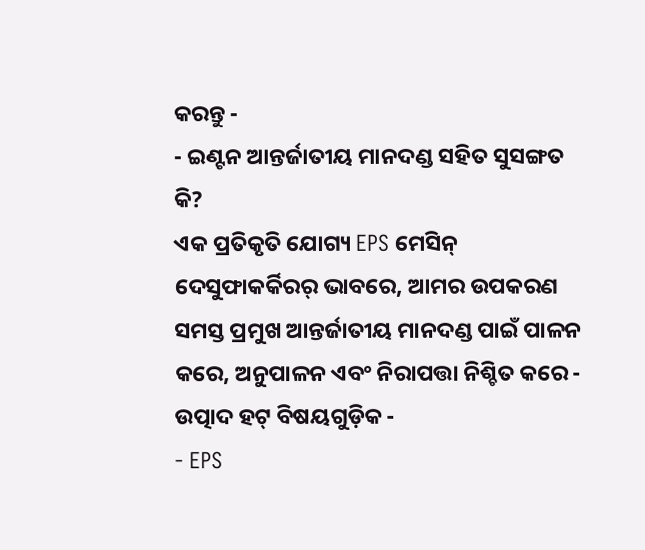କରନ୍ତୁ -
- ଇଣ୍ଟନ ଆନ୍ତର୍ଜାତୀୟ ମାନଦଣ୍ଡ ସହିତ ସୁସଙ୍ଗତ କି?
ଏକ ପ୍ରତିକୃତି ଯୋଗ୍ୟ EPS ମେସିନ୍ ଦେସୁଫାକର୍କିରର୍ ଭାବରେ, ଆମର ଉପକରଣ ସମସ୍ତ ପ୍ରମୁଖ ଆନ୍ତର୍ଜାତୀୟ ମାନଦଣ୍ଡ ପାଇଁ ପାଳନ କରେ, ଅନୁପାଳନ ଏବଂ ନିରାପତ୍ତା ନିଶ୍ଚିତ କରେ -
ଉତ୍ପାଦ ହଟ୍ ବିଷୟଗୁଡ଼ିକ -
- EPS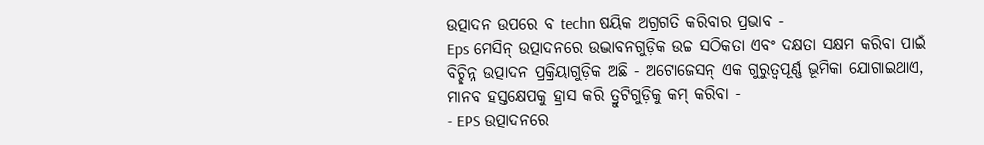ଉତ୍ପାଦନ ଉପରେ ବ techn ଷୟିକ ଅଗ୍ରଗତି କରିବାର ପ୍ରଭାବ -
Eps ମେସିନ୍ ଉତ୍ପାଦନରେ ଉଦ୍ଭାବନଗୁଡ଼ିକ ଉଚ୍ଚ ସଠିକତା ଏବଂ ଦକ୍ଷତା ସକ୍ଷମ କରିବା ପାଇଁ ବିଚ୍ଛିନ୍ନ ଉତ୍ପାଦନ ପ୍ରକ୍ରିୟାଗୁଡ଼ିକ ଅଛି - ଅଟୋଜେସନ୍ ଏକ ଗୁରୁତ୍ୱପୂର୍ଣ୍ଣ ଭୂମିକା ଯୋଗାଇଥାଏ, ମାନବ ହସ୍ତକ୍ଷେପକୁ ହ୍ରାସ କରି ତ୍ରୁଟିଗୁଡ଼ିକୁ କମ୍ କରିବା -
- EPS ଉତ୍ପାଦନରେ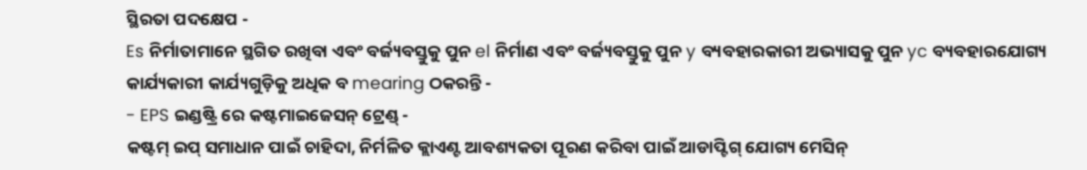ସ୍ଥିରତା ପଦକ୍ଷେପ -
Es ନିର୍ମାତାମାନେ ସ୍ଥଗିତ ରଖିବା ଏବଂ ବର୍ଜ୍ୟବସ୍ତୁକୁ ପୁନ el ନିର୍ମାଣ ଏବଂ ବର୍ଜ୍ୟବସ୍ତୁକୁ ପୁନ y ବ୍ୟବହାରକାରୀ ଅଭ୍ୟାସକୁ ପୁନ yc ବ୍ୟବହାରଯୋଗ୍ୟ କାର୍ଯ୍ୟକାରୀ କାର୍ଯ୍ୟଗୁଡ଼ିକୁ ଅଧିକ ବ mearing ଠକରନ୍ତି -
- EPS ଇଣ୍ଡଷ୍ଟ୍ରି ରେ କଷ୍ଟମାଇଜେସନ୍ ଟ୍ରେଣ୍ଡ୍ -
କଷ୍ଟମ୍ ଇପ୍ ସମାଧାନ ପାଇଁ ଚାହିଦା, ନିର୍ମଳିତ କ୍ଲାଏଣ୍ଟ ଆବଶ୍ୟକତା ପୂରଣ କରିବା ପାଇଁ ଆଡାପ୍ଟିଗ୍ ଯୋଗ୍ୟ ମେସିନ୍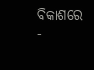ବିକାଶରେ -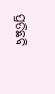ପ୍ରତିଛବି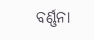ବର୍ଣ୍ଣନା